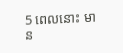5 ពេលនោះ មាន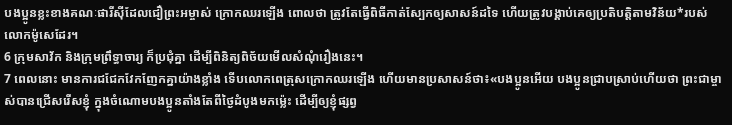បងប្អូនខ្លះខាងគណៈផារីស៊ីដែលជឿព្រះអម្ចាស់ ក្រោកឈរឡើង ពោលថា ត្រូវតែធ្វើពិធីកាត់ស្បែកឲ្យសាសន៍ដទៃ ហើយត្រូវបង្គាប់គេឲ្យប្រតិបត្តិតាមវិន័យ*របស់លោកម៉ូសេដែរ។
6 ក្រុមសាវ័ក និងក្រុមព្រឹទ្ធាចារ្យ ក៏ប្រជុំគ្នា ដើម្បីពិនិត្យពិច័យមើលសំណុំរឿងនេះ។
7 ពេលនោះ មានការជជែកវែកញែកគ្នាយ៉ាងខ្លាំង ទើបលោកពេត្រុសក្រោកឈរឡើង ហើយមានប្រសាសន៍ថា៖«បងប្អូនអើយ បងប្អូនជ្រាបស្រាប់ហើយថា ព្រះជាម្ចាស់បានជ្រើសរើសខ្ញុំ ក្នុងចំណោមបងប្អូនតាំងតែពីថ្ងៃដំបូងមកម៉្លេះ ដើម្បីឲ្យខ្ញុំផ្សព្វ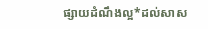ផ្សាយដំណឹងល្អ*ដល់សាស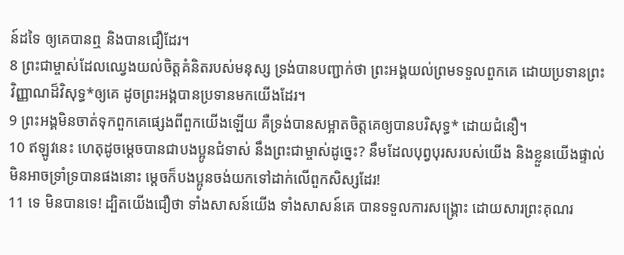ន៍ដទៃ ឲ្យគេបានឮ និងបានជឿដែរ។
8 ព្រះជាម្ចាស់ដែលឈ្វេងយល់ចិត្តគំនិតរបស់មនុស្ស ទ្រង់បានបញ្ជាក់ថា ព្រះអង្គយល់ព្រមទទួលពួកគេ ដោយប្រទានព្រះវិញ្ញាណដ៏វិសុទ្ធ*ឲ្យគេ ដូចព្រះអង្គបានប្រទានមកយើងដែរ។
9 ព្រះអង្គមិនចាត់ទុកពួកគេផ្សេងពីពួកយើងឡើយ គឺទ្រង់បានសម្អាតចិត្តគេឲ្យបានបរិសុទ្ធ* ដោយជំនឿ។
10 ឥឡូវនេះ ហេតុដូចម្ដេចបានជាបងប្អូនជំទាស់ នឹងព្រះជាម្ចាស់ដូច្នេះ? នឹមដែលបុព្វបុរសរបស់យើង និងខ្លួនយើងផ្ទាល់ មិនអាចទ្រាំទ្របានផងនោះ ម្ដេចក៏បងប្អូនចង់យកទៅដាក់លើពួកសិស្សដែរ!
11 ទេ មិនបានទេ! ដ្បិតយើងជឿថា ទាំងសាសន៍យើង ទាំងសាសន៍គេ បានទទួលការសង្គ្រោះ ដោយសារព្រះគុណរ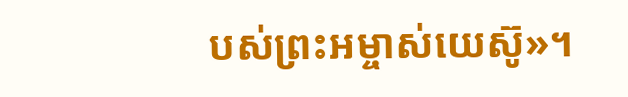បស់ព្រះអម្ចាស់យេស៊ូ»។